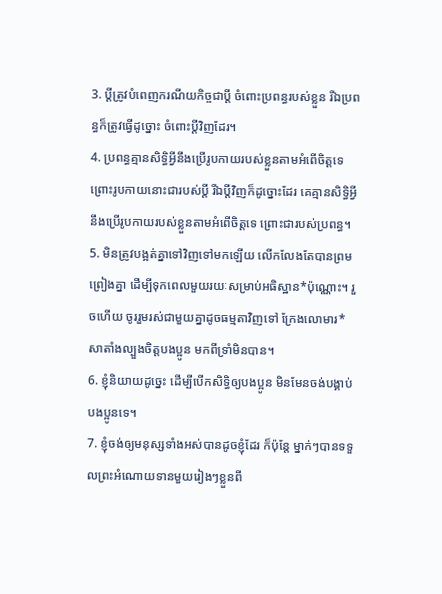3. ប្ដីត្រូវបំពេញករណីយកិច្ចជាប្ដី ចំពោះប្រពន្ធរបស់ខ្លួន រីឯប្រពន្ធក៏ត្រូវធ្វើដូច្នោះ ចំពោះប្ដីវិញដែរ។
4. ប្រពន្ធគ្មានសិទ្ធិអ្វីនឹងប្រើរូបកាយរបស់ខ្លួនតាមអំពើចិត្តទេ ព្រោះរូបកាយនោះជារបស់ប្ដី រីឯប្ដីវិញក៏ដូច្នោះដែរ គេគ្មានសិទ្ធិអ្វីនឹងប្រើរូបកាយរបស់ខ្លួនតាមអំពើចិត្តទេ ព្រោះជារបស់ប្រពន្ធ។
5. មិនត្រូវបង្អត់គ្នាទៅវិញទៅមកឡើយ លើកលែងតែបានព្រមព្រៀងគ្នា ដើម្បីទុកពេលមួយរយៈសម្រាប់អធិស្ឋាន*ប៉ុណ្ណោះ។ រួចហើយ ចូររួមរស់ជាមួយគ្នាដូចធម្មតាវិញទៅ ក្រែងលោមារ*សាតាំងល្បួងចិត្តបងប្អូន មកពីទ្រាំមិនបាន។
6. ខ្ញុំនិយាយដូច្នេះ ដើម្បីបើកសិទ្ធិឲ្យបងប្អូន មិនមែនចង់បង្គាប់បងប្អូនទេ។
7. ខ្ញុំចង់ឲ្យមនុស្សទាំងអស់បានដូចខ្ញុំដែរ ក៏ប៉ុន្តែ ម្នាក់ៗបានទទួលព្រះអំណោយទានមួយរៀងៗខ្លួនពី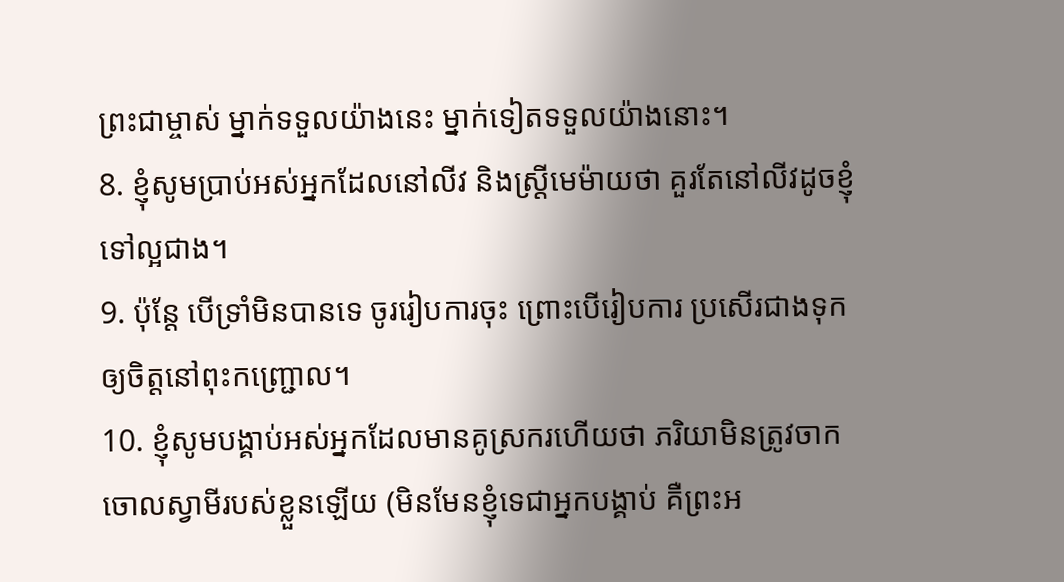ព្រះជាម្ចាស់ ម្នាក់ទទួលយ៉ាងនេះ ម្នាក់ទៀតទទួលយ៉ាងនោះ។
8. ខ្ញុំសូមប្រាប់អស់អ្នកដែលនៅលីវ និងស្ត្រីមេម៉ាយថា គួរតែនៅលីវដូចខ្ញុំទៅល្អជាង។
9. ប៉ុន្តែ បើទ្រាំមិនបានទេ ចូររៀបការចុះ ព្រោះបើរៀបការ ប្រសើរជាងទុកឲ្យចិត្តនៅពុះកញ្ជ្រោល។
10. ខ្ញុំសូមបង្គាប់អស់អ្នកដែលមានគូស្រករហើយថា ភរិយាមិនត្រូវចាកចោលស្វាមីរបស់ខ្លួនឡើយ (មិនមែនខ្ញុំទេជាអ្នកបង្គាប់ គឺព្រះអ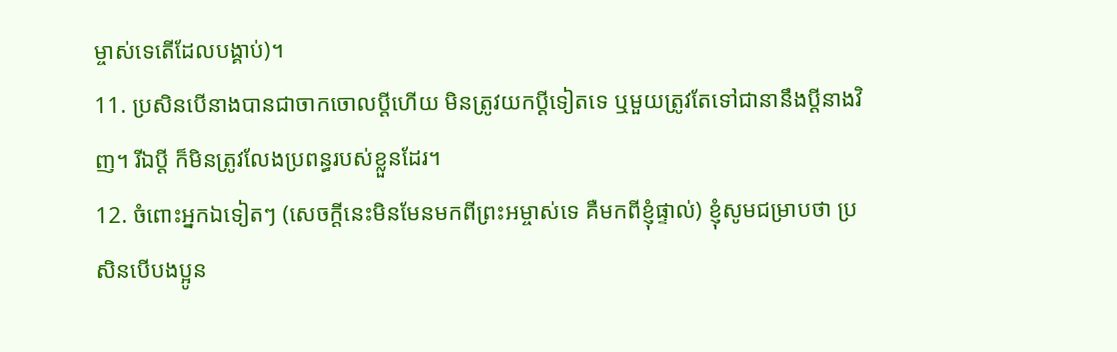ម្ចាស់ទេតើដែលបង្គាប់)។
11. ប្រសិនបើនាងបានជាចាកចោលប្ដីហើយ មិនត្រូវយកប្ដីទៀតទេ ឬមួយត្រូវតែទៅជានានឹងប្ដីនាងវិញ។ រីឯប្ដី ក៏មិនត្រូវលែងប្រពន្ធរបស់ខ្លួនដែរ។
12. ចំពោះអ្នកឯទៀតៗ (សេចក្ដីនេះមិនមែនមកពីព្រះអម្ចាស់ទេ គឺមកពីខ្ញុំផ្ទាល់) ខ្ញុំសូមជម្រាបថា ប្រសិនបើបងប្អូន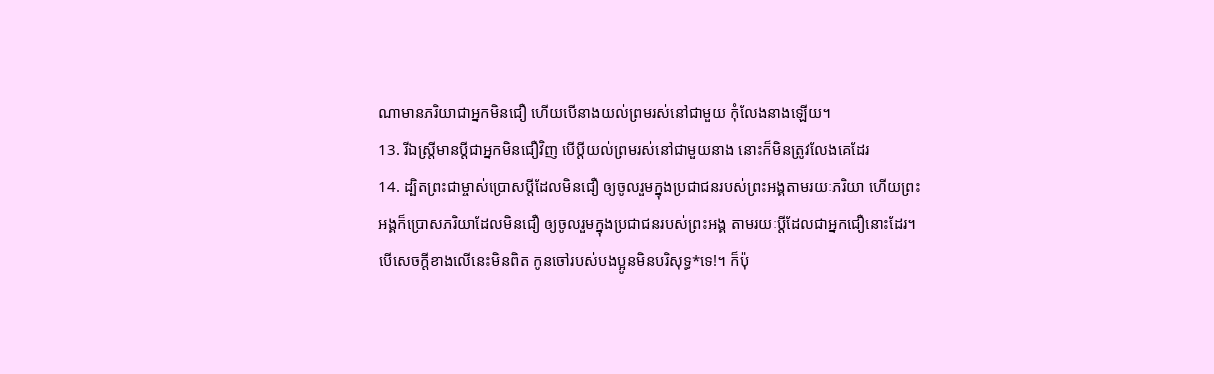ណាមានភរិយាជាអ្នកមិនជឿ ហើយបើនាងយល់ព្រមរស់នៅជាមួយ កុំលែងនាងឡើយ។
13. រីឯស្ត្រីមានប្ដីជាអ្នកមិនជឿវិញ បើប្ដីយល់ព្រមរស់នៅជាមួយនាង នោះក៏មិនត្រូវលែងគេដែរ
14. ដ្បិតព្រះជាម្ចាស់ប្រោសប្ដីដែលមិនជឿ ឲ្យចូលរួមក្នុងប្រជាជនរបស់ព្រះអង្គតាមរយៈភរិយា ហើយព្រះអង្គក៏ប្រោសភរិយាដែលមិនជឿ ឲ្យចូលរួមក្នុងប្រជាជនរបស់ព្រះអង្គ តាមរយៈប្ដីដែលជាអ្នកជឿនោះដែរ។ បើសេចក្ដីខាងលើនេះមិនពិត កូនចៅរបស់បងប្អូនមិនបរិសុទ្ធ*ទេ!។ ក៏ប៉ុ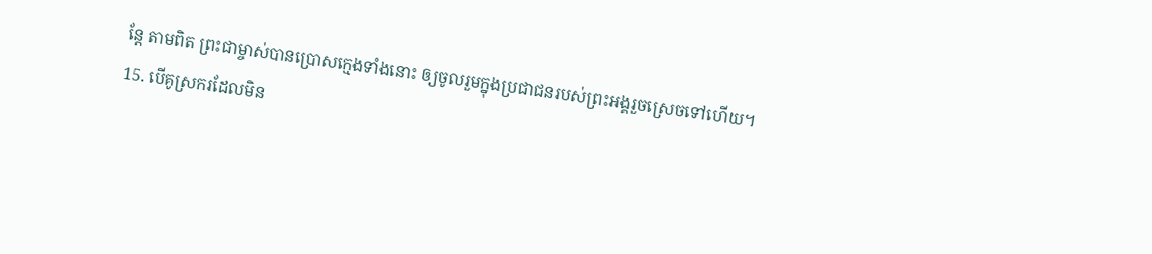ន្តែ តាមពិត ព្រះជាម្ចាស់បានប្រោសក្មេងទាំងនោះ ឲ្យចូលរួមក្នុងប្រជាជនរបស់ព្រះអង្គរួចស្រេចទៅហើយ។
15. បើគូស្រករដែលមិន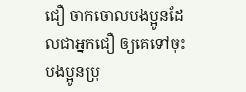ជឿ ចាកចោលបងប្អូនដែលជាអ្នកជឿ ឲ្យគេទៅចុះ បងប្អូនប្រុ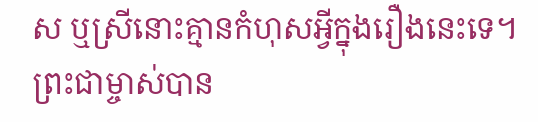ស ឬស្រីនោះគ្មានកំហុសអ្វីក្នុងរឿងនេះទេ។ ព្រះជាម្ចាស់បាន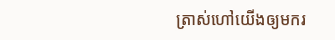ត្រាស់ហៅយើងឲ្យមករ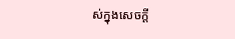ស់ក្នុងសេចក្ដី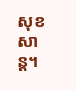សុខសាន្ត។